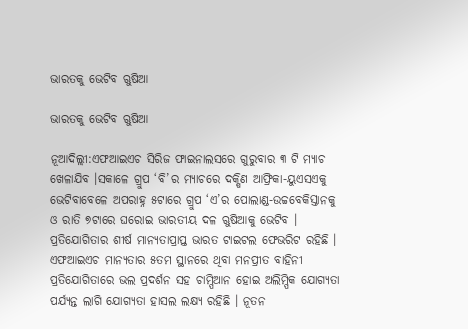ଭାରତକୁ ଭେଟିବ ଋୁଷିଆ

ଭାରତକୁ ଭେଟିବ ଋୁଷିଆ

ନୂଆଦିଲ୍ଲୀ:ଏଫଆଇଏଚ ସିରିଜ ଫାଇନାଲସରେ ଗୁରୁବାର ୩ ଟି ମ୍ୟାଚ ଖେଳାଯିବ ।ସକାଳେ ଗ୍ରୁପ ‘ବି’ର ମ୍ୟାଚରେ ଦକ୍ଷିଣ ଆଫ୍ରିକା-ୟୁଏସଏକୁ ଭେଟିବାବେଳେ ଅପରାହ୍ନ ୫ଟାରେ ଗ୍ରୁପ ‘ଏ’ର ପୋଲାଣ୍ଡ-ଉଚ୍ଚବେକିସ୍ତାନକୁ ଓ ରାତି ୭ଟାରେ ଘରୋଇ ଭାରତୀୟ ଦଳ ଋୁଷିଆକୁ ଭେଟିବ । ପ୍ରତିଯୋଗିତାର ଶୀର୍ଷ ମାନ୍ୟତାପ୍ରାପ୍ତ ଭାରତ ଟାଇଟଲ ଫେଭରିଟ ରହିଛି । ଏଫଆଇଏଚ ମାନ୍ୟତାର ୫ତମ ସ୍ଥାନରେ ଥିବା ମନପ୍ରୀତ ବାହିନୀ ପ୍ରତିଯୋଗିତାରେ ଭଲ ପ୍ରଦର୍ଶନ ସହ ଚାମ୍ପିଆନ ହୋଇ ଅଲିମ୍ପିକ ଯୋଗ୍ୟତା ପର୍ଯ୍ୟନ୍ତ ଲାଗି ଯୋଗ୍ୟତା ହାସଲ ଲକ୍ଷ୍ୟ ରହିଛି । ନୂତନ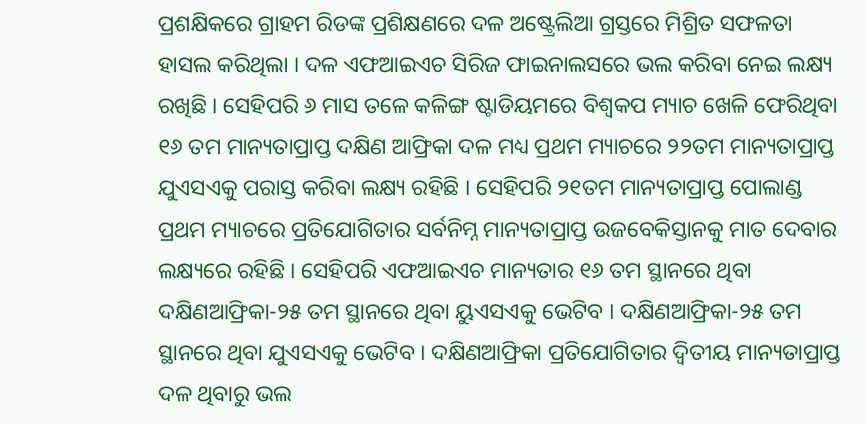ପ୍ରଶକ୍ଷିକରେ ଗ୍ରାହମ ରିଡଙ୍କ ପ୍ରଶିକ୍ଷଣରେ ଦଳ ଅଷ୍ଟ୍ରେଲିଆ ଗ୍ରସ୍ତରେ ମିଶ୍ରିତ ସଫଳତା ହାସଲ କରିଥିଲା । ଦଳ ଏଫଆଇଏଚ ସିରିଜ ଫାଇନାଲସରେ ଭଲ କରିବା ନେଇ ଲକ୍ଷ୍ୟ ରଖିଛି । ସେହିପରି ୬ ମାସ ତଳେ କଳିଙ୍ଗ ଷ୍ଟାଡିୟମରେ ବିଶ୍ୱକପ ମ୍ୟାଚ ଖେଳି ଫେରିଥିବା ୧୬ ତମ ମାନ୍ୟତାପ୍ରାପ୍ତ ଦକ୍ଷିଣ ଆଫ୍ରିକା ଦଳ ମଧ୍ୟ ପ୍ରଥମ ମ୍ୟାଚରେ ୨୨ତମ ମାନ୍ୟତାପ୍ରାପ୍ତ ଯୁଏସଏକୁ ପରାସ୍ତ କରିବା ଲକ୍ଷ୍ୟ ରହିଛି । ସେହିପରି ୨୧ତମ ମାନ୍ୟତାପ୍ରାପ୍ତ ପୋଲାଣ୍ଡ ପ୍ରଥମ ମ୍ୟାଚରେ ପ୍ରତିଯୋଗିତାର ସର୍ବନିମ୍ନ ମାନ୍ୟତାପ୍ରାପ୍ତ ଉଜବେକିସ୍ତାନକୁ ମାତ ଦେବାର ଲକ୍ଷ୍ୟରେ ରହିଛି । ସେହିପରି ଏଫଆଇଏଚ ମାନ୍ୟତାର ୧୬ ତମ ସ୍ଥାନରେ ଥିବା ଦକ୍ଷିଣଆଫ୍ରିକା-୨୫ ତମ ସ୍ଥାନରେ ଥିବା ୟୁଏସଏକୁ ଭେଟିବ । ଦକ୍ଷିଣଆଫ୍ରିକା-୨୫ ତମ ସ୍ଥାନରେ ଥିବା ଯୁଏସଏକୁ ଭେଟିବ । ଦକ୍ଷିଣଆଫ୍ରିକା ପ୍ରତିଯୋଗିତାର ଦ୍ୱିତୀୟ ମାନ୍ୟତାପ୍ରାପ୍ତ ଦଳ ଥିବାରୁ ଭଲ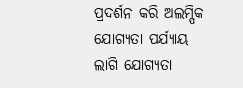ପ୍ରଦର୍ଶନ କରି ଅଲମ୍ପିକ ଯୋଗ୍ୟତା ପର୍ଯ୍ୟାୟ ଲାଗି ଯୋଗ୍ୟତା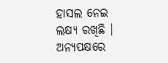ହାସଲ ନେଇ ଲକ୍ଷ୍ୟ ରଖିଛି । ଅନ୍ୟପକ୍ଷରେ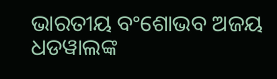ଭାରତୀୟ ବଂଶୋଭବ ଅଜୟ ଧଡୱାଲଙ୍କ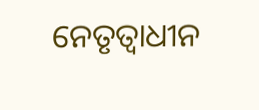ନେତୃତ୍ୱାଧୀନ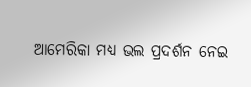ଆମେରିକା ମଧ୍ୟ ଭଲ ପ୍ରଦର୍ଶନ ନେଇ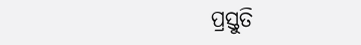ପ୍ରସ୍ତୁତି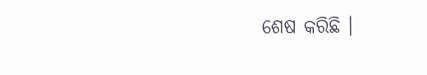ଶେଷ କରିଛି ।